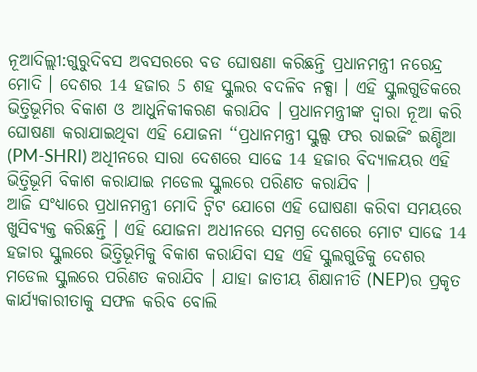ନୂଆଦିଲ୍ଲୀ:ଗୁରୁଦିବସ ଅବସରରେ ବଡ ଘୋଷଣା କରିଛନ୍ତି ପ୍ରଧାନମନ୍ତ୍ରୀ ନରେନ୍ଦ୍ର ମୋଦି । ଦେଶର 14 ହଜାର 5 ଶହ ସ୍କୁଲର ବଦଳିବ ନକ୍ସା । ଏହି ସ୍କୁଲଗୁଡିକରେ ଭିତ୍ତିଭୂମିର ବିକାଶ ଓ ଆଧୁନିକୀକରଣ କରାଯିବ । ପ୍ରଧାନମନ୍ତ୍ରୀଙ୍କ ଦ୍ବାରା ନୂଆ କରି ଘୋଷଣା କରାଯାଇଥିବା ଏହି ଯୋଜନା ‘‘ପ୍ରଧାନମନ୍ତ୍ରୀ ସ୍କୁଲ୍ସ ଫର ରାଇଜିଂ ଇଣ୍ଡିଆ (PM-SHRI) ଅଧିୀନରେ ସାରା ଦେଶରେ ସାଢେ 14 ହଜାର ବିଦ୍ୟାଳୟର ଏହି ଭିତ୍ତିଭୂମି ବିକାଶ କରାଯାଇ ମଡେଲ ସ୍କୁଲରେ ପରିଣତ କରାଯିବ ।
ଆଜି ସଂଧ୍ୟାରେ ପ୍ରଧାନମନ୍ତ୍ରୀ ମୋଦି ଟ୍ବିଟ ଯୋଗେ ଏହି ଘୋଷଣା କରିବା ସମୟରେ ଖୁସିବ୍ୟକ୍ତ କରିଛନ୍ତି । ଏହି ଯୋଜନା ଅଧୀନରେ ସମଗ୍ର ଦେଶରେ ମୋଟ ସାଢେ 14 ହଜାର ସ୍କୁଲରେ ଭିତ୍ତିଭୂମିକୁ ବିକାଶ କରାଯିବା ସହ ଏହି ସ୍କୁଲଗୁଡିକୁ ଦେଶର ମଡେଲ ସ୍କୁଲରେ ପରିଣତ କରାଯିବ । ଯାହା ଜାତୀୟ ଶିକ୍ଷାନୀତି (NEP)ର ପ୍ରକୃତ କାର୍ଯ୍ୟକାରୀତାକୁ ସଫଳ କରିବ ବୋଲି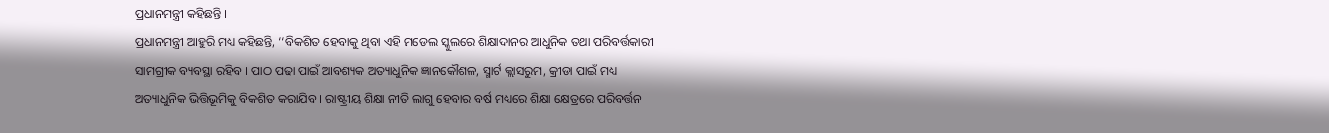ପ୍ରଧାନମନ୍ତ୍ରୀ କହିଛନ୍ତି ।
ପ୍ରଧାନମନ୍ତ୍ରୀ ଆହୁରି ମଧ୍ୟ କହିଛନ୍ତି, ‘‘ବିକଶିତ ହେବାକୁ ଥିବା ଏହି ମଡେଲ ସ୍କୁଲରେ ଶିକ୍ଷାଦାନର ଆଧୁନିକ ତଥା ପରିବର୍ତ୍ତକାରୀ ସାମଗ୍ରୀକ ବ୍ୟବସ୍ଥା ରହିବ । ପାଠ ପଢା ପାଇଁ ଆବଶ୍ୟକ ଅତ୍ୟାଧୁନିକ ଜ୍ଞାନକୌଶଳ, ସ୍ମାର୍ଟ କ୍ଲାସରୁମ, କ୍ରୀଡା ପାଇଁ ମଧ୍ୟ ଅତ୍ୟାଧୁନିକ ଭିତ୍ତିଭୂମିକୁ ବିକଶିତ କରାଯିବ । ରାଷ୍ଟ୍ରୀୟ ଶିକ୍ଷା ନୀତି ଲାଗୁ ହେବାର ବର୍ଷ ମଧ୍ୟରେ ଶିକ୍ଷା କ୍ଷେତ୍ରରେ ପରିବର୍ତ୍ତନ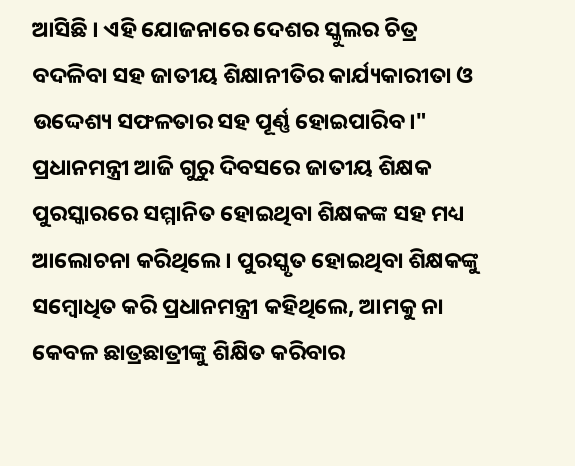ଆସିଛି । ଏହି ଯୋଜନାରେ ଦେଶର ସ୍କୁଲର ଚିତ୍ର ବଦଳିବା ସହ ଜାତୀୟ ଶିକ୍ଷାନୀତିର କାର୍ଯ୍ୟକାରୀତା ଓ ଉଦ୍ଦେଶ୍ୟ ସଫଳତାର ସହ ପୂର୍ଣ୍ଣ ହୋଇପାରିବ।"
ପ୍ରଧାନମନ୍ତ୍ରୀ ଆଜି ଗୁରୁ ଦିବସରେ ଜାତୀୟ ଶିକ୍ଷକ ପୁରସ୍କାରରେ ସମ୍ମାନିତ ହୋଇଥିବା ଶିକ୍ଷକଙ୍କ ସହ ମଧ୍ୟ ଆଲୋଚନା କରିଥିଲେ । ପୁରସ୍କୃତ ହୋଇଥିବା ଶିକ୍ଷକଙ୍କୁ ସମ୍ବୋଧିତ କରି ପ୍ରଧାନମନ୍ତ୍ରୀ କହିଥିଲେ, ଆମକୁ ନା କେବଳ ଛାତ୍ରଛାତ୍ରୀଙ୍କୁ ଶିକ୍ଷିତ କରିବାର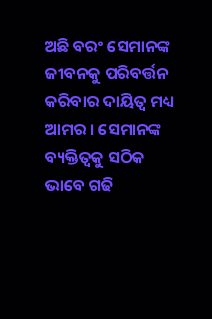ଅଛି ବରଂ ସେମାନଙ୍କ ଜୀବନକୁ ପରିବର୍ତ୍ତନ କରିବାର ଦାୟିତ୍ବ ମଧ୍ୟ ଆମର । ସେମାନଙ୍କ ବ୍ୟକ୍ତିତ୍ବକୁ ସଠିକ ଭାବେ ଗଢି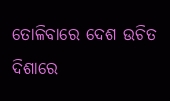ତୋଳିବାରେ ଦେଶ ଉଚିତ ଦିଶାରେ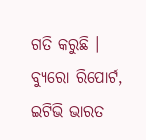ଗତି କରୁଛି ।
ବ୍ୟୁରୋ ରିପୋର୍ଟ, ଇଟିଭି ଭାରତ